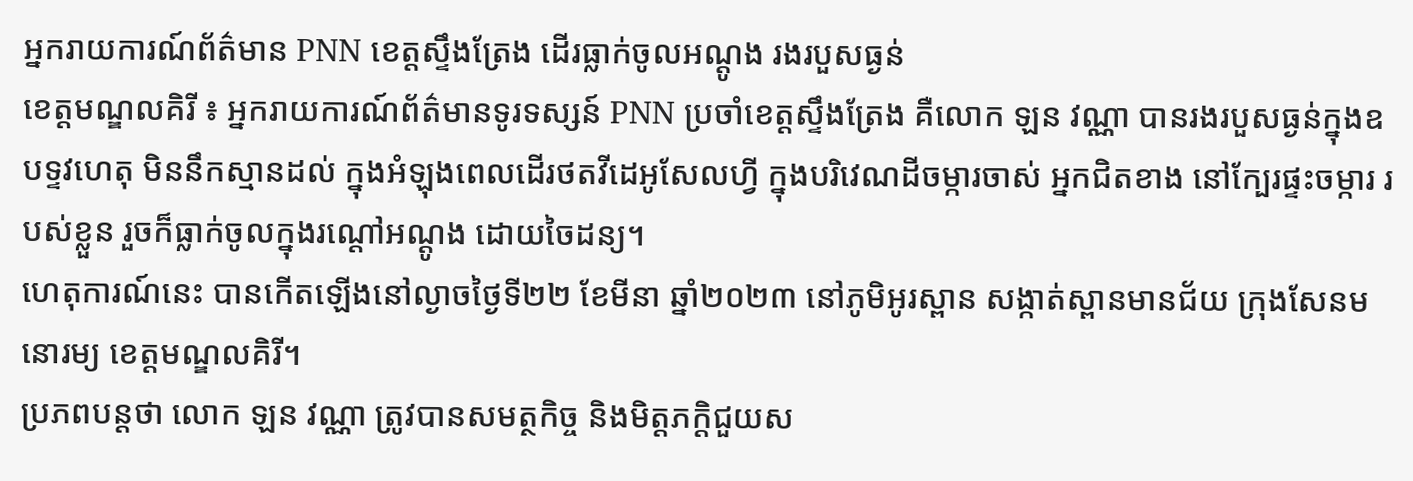អ្នករាយការណ៍ព័ត៌មាន PNN ខេត្តស្ទឹងត្រែង ដើរធ្លាក់ចូលអណ្តូង រងរបួសធ្ងន់
ខេត្តមណ្ឌលគិរី ៖ អ្នករាយការណ៍ព័ត៌មានទូរទស្សន៍ PNN ប្រចាំខេត្តស្ទឹងត្រែង គឺលោក ឡន វណ្ណា បានរងរបួសធ្ងន់ក្នុងឧបទ្ទវហេតុ មិននឹកស្មានដល់ ក្នុងអំឡុងពេលដើរថតវីដេអូសែលហ្វី ក្នុងបរិវេណដីចម្ការចាស់ អ្នកជិតខាង នៅក្បែរផ្ទះចម្ការ របស់ខ្លួន រួចក៏ធ្លាក់ចូលក្នុងរណ្តៅអណ្តូង ដោយចៃដន្យ។
ហេតុការណ៍នេះ បានកើតឡើងនៅល្ងាចថ្ងៃទី២២ ខែមីនា ឆ្នាំ២០២៣ នៅភូមិអូរស្ពាន សង្កាត់ស្ពានមានជ័យ ក្រុងសែនមនោរម្យ ខេត្តមណ្ឌលគិរី។
ប្រភពបន្តថា លោក ឡន វណ្ណា ត្រូវបានសមត្ថកិច្ច និងមិត្តភក្តិជួយស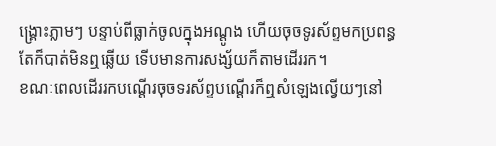ង្គ្រោះភ្លាមៗ បន្ទាប់ពីធ្លាក់ចូលក្នុងអណ្តូង ហើយចុចទូរស័ព្ទមកប្រពន្ធតែក៏បាត់មិនឮឆ្លើយ ទើបមានការសង្ស័យក៏តាមដើររក។
ខណៈពេលដើររកបណ្តើរចុចទរស័ព្ទបណ្តើរក៏ឮសំឡេងល្វើយៗនៅ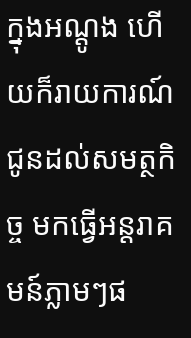ក្នុងអណ្តូង ហើយក៏រាយការណ៍ជូនដល់សមត្ថកិច្ច មកធ្វើអន្តរាគមន៍ភ្លាមៗផ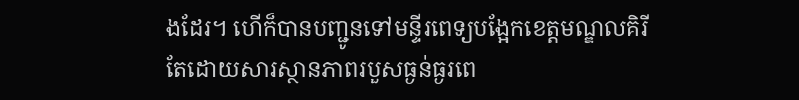ងដែរ។ ហើក៏បានបញ្ជូនទៅមន្ទីរពេទ្យបង្អែកខេត្តមណ្ឌលគិរី តែដោយសារស្ថានភាពរបួសធ្ងន់ធ្ងរពេ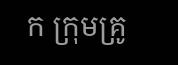ក ក្រុមគ្រូ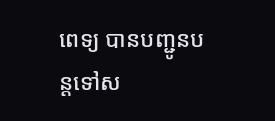ពេទ្យ បានបញ្ជូនបន្តទៅស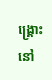ង្គ្រោះនៅ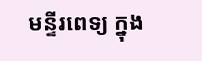មន្ទីរពេទ្យ ក្នុង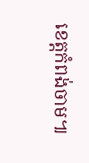ខេត្តកំពង់ចាម៕